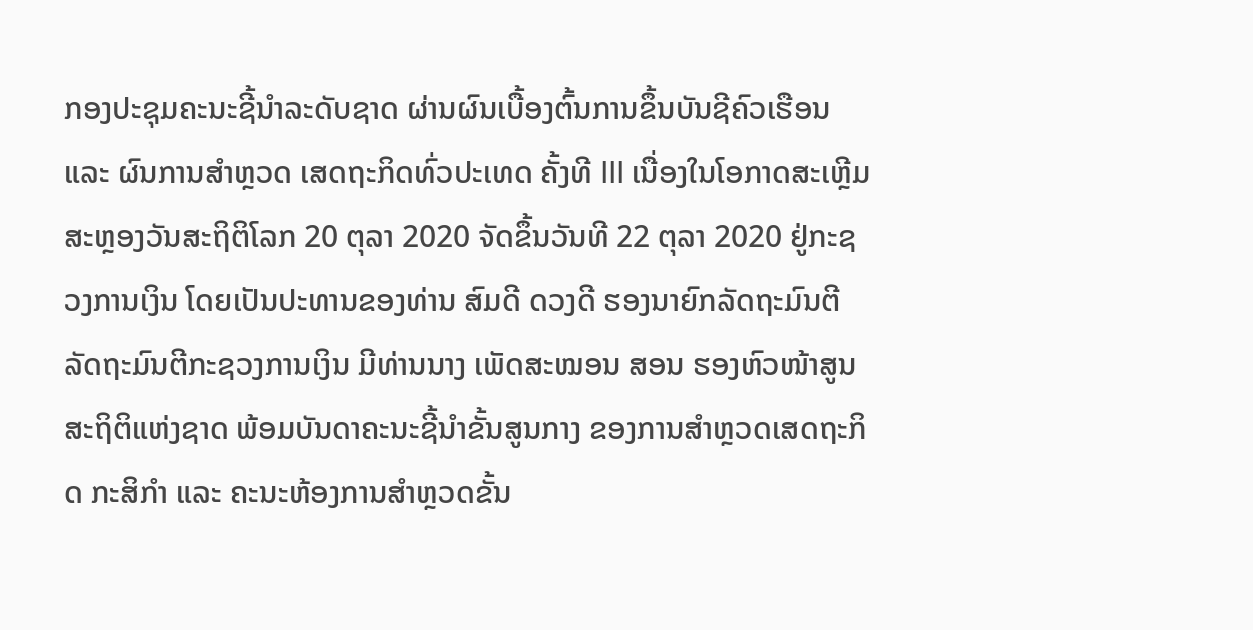ກອງປະຊຸມຄະນະຊີ້ນຳລະດັບຊາດ ຜ່ານຜົນເບື້ອງຕົ້ນການຂຶ້ນບັນຊີຄົວເຮືອນ ແລະ ຜົນການສຳຫຼວດ ເສດຖະກິດທົ່ວປະເທດ ຄັ້ງທີ III ເນື່ອງໃນໂອກາດສະເຫຼີມສະຫຼອງວັນສະຖິຕິໂລກ 20 ຕຸລາ 2020 ຈັດຂຶ້ນວັນທີ 22 ຕຸລາ 2020 ຢູ່ກະຊວງການເງິນ ໂດຍເປັນປະທານຂອງທ່ານ ສົມດີ ດວງດີ ຮອງນາຍົກລັດຖະມົນຕີ ລັດຖະມົນຕີກະຊວງການເງິນ ມີທ່ານນາງ ເພັດສະໝອນ ສອນ ຮອງຫົວໜ້າສູນສະຖິຕິແຫ່ງຊາດ ພ້ອມບັນດາຄະນະຊີ້ນຳຂັ້ນສູນກາງ ຂອງການສຳຫຼວດເສດຖະກິດ ກະສິກຳ ແລະ ຄະນະຫ້ອງການສຳຫຼວດຂັ້ນ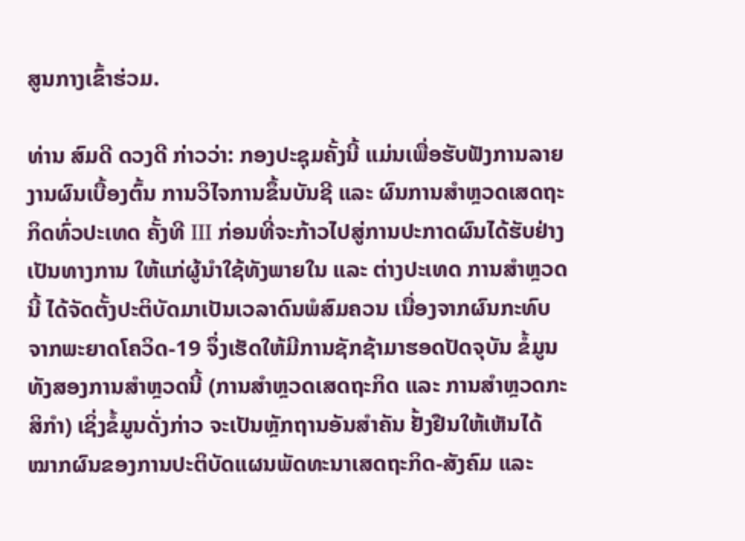ສູນກາງເຂົ້າຮ່ວມ.

ທ່ານ ສົມດີ ດວງດີ ກ່າວວ່າ: ກອງປະຊຸມຄັ້ງນີ້ ແມ່ນເພື່ອຮັບຟັງການລາຍງານຜົນເບື້ອງຕົ້ນ ການວິໄຈການຂຶ້ນບັນຊີ ແລະ ຜົນການສຳຫຼວດເສດຖະກິດທົ່ວປະເທດ ຄັ້ງທີ III ກ່ອນທີ່ຈະກ້າວໄປສູ່ການປະກາດຜົນໄດ້ຮັບຢ່າງເປັນທາງການ ໃຫ້ແກ່ຜູ້ນຳໃຊ້ທັງພາຍໃນ ແລະ ຕ່າງປະເທດ ການສຳຫຼວດນີ້ ໄດ້ຈັດຕັ້ງປະຕິບັດມາເປັນເວລາດົນພໍສົມຄວນ ເນື່ອງຈາກຜົນກະທົບຈາກພະຍາດໂຄວິດ-19 ຈຶ່ງເຮັດໃຫ້ມີການຊັກຊ້າມາຮອດປັດຈຸບັນ ຂໍ້ມູນທັງສອງການສຳຫຼວດນີ້ (ການສຳຫຼວດເສດຖະກິດ ແລະ ການສຳຫຼວດກະສິກຳ) ເຊິ່ງຂໍ້ມູນດັ່ງກ່າວ ຈະເປັນຫຼັກຖານອັນສຳຄັນ ຢັ້ງຢືນໃຫ້ເຫັນໄດ້ໝາກຜົນຂອງການປະຕິບັດແຜນພັດທະນາເສດຖະກິດ-ສັງຄົມ ແລະ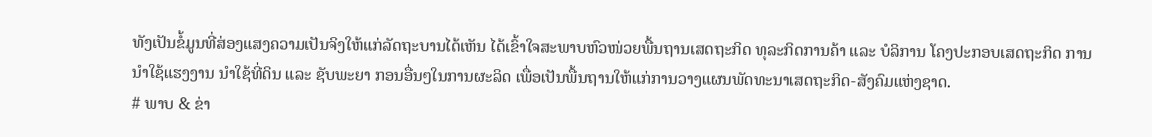ທັງເປັນຂໍ້ມູນທີ່ສ່ອງແສງຄວາມເປັນຈິງໃຫ້ແກ່ລັດຖະບານໄດ້ເຫັນ ໄດ້ເຂົ້າໃຈສະພາບຫົວໜ່ວຍພື້ນຖານເສດຖະກິດ ທຸລະກິດການຄ້າ ແລະ ບໍລິການ ໂຄງປະກອບເສດຖະກິດ ການນຳໃຊ້ແຮງງານ ນຳໃຊ້ທີ່ດິນ ແລະ ຊັບພະຍາ ກອນອື່ນໆໃນການຜະລິດ ເພື່ອເປັນພື້ນຖານໃຫ້ແກ່ການວາງແຜນພັດທະນາເສດຖະກິດ-ສັງຄົມແຫ່ງຊາດ.
# ພາບ & ຂ່າ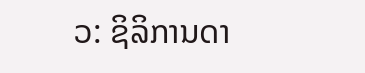ວ: ຊິລິການດາ